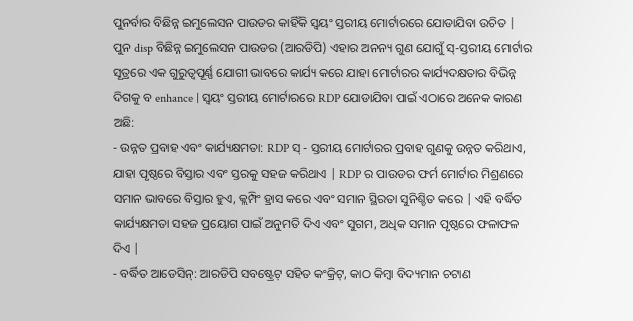ପୁନର୍ବାର ବିଛିନ୍ନ ଇମୁଲେସନ ପାଉଡର କାହିଁକି ସ୍ୱୟଂ ସ୍ତରୀୟ ମୋର୍ଟାରରେ ଯୋଡାଯିବା ଉଚିତ |
ପୁନ disp ବିଛିନ୍ନ ଇମୁଲେସନ ପାଉଡର (ଆରଡିପି) ଏହାର ଅନନ୍ୟ ଗୁଣ ଯୋଗୁଁ ସ୍-ସ୍ତରୀୟ ମୋର୍ଟାର ସୂତ୍ରରେ ଏକ ଗୁରୁତ୍ୱପୂର୍ଣ୍ଣ ଯୋଗୀ ଭାବରେ କାର୍ଯ୍ୟ କରେ ଯାହା ମୋର୍ଟାରର କାର୍ଯ୍ୟଦକ୍ଷତାର ବିଭିନ୍ନ ଦିଗକୁ ବ enhance | ସ୍ୱୟଂ ସ୍ତରୀୟ ମୋର୍ଟାରରେ RDP ଯୋଡାଯିବା ପାଇଁ ଏଠାରେ ଅନେକ କାରଣ ଅଛି:
- ଉନ୍ନତ ପ୍ରବାହ ଏବଂ କାର୍ଯ୍ୟକ୍ଷମତା: RDP ସ୍ - ସ୍ତରୀୟ ମୋର୍ଟାରର ପ୍ରବାହ ଗୁଣକୁ ଉନ୍ନତ କରିଥାଏ, ଯାହା ପୃଷ୍ଠରେ ବିସ୍ତାର ଏବଂ ସ୍ତରକୁ ସହଜ କରିଥାଏ | RDP ର ପାଉଡର ଫର୍ମ ମୋର୍ଟାର ମିଶ୍ରଣରେ ସମାନ ଭାବରେ ବିସ୍ତାର ହୁଏ, କ୍ଲମ୍ପିଂ ହ୍ରାସ କରେ ଏବଂ ସମାନ ସ୍ଥିରତା ସୁନିଶ୍ଚିତ କରେ | ଏହି ବର୍ଦ୍ଧିତ କାର୍ଯ୍ୟକ୍ଷମତା ସହଜ ପ୍ରୟୋଗ ପାଇଁ ଅନୁମତି ଦିଏ ଏବଂ ସୁଗମ, ଅଧିକ ସମାନ ପୃଷ୍ଠରେ ଫଳାଫଳ ଦିଏ |
- ବର୍ଦ୍ଧିତ ଆଡେସିନ୍: ଆରଡିପି ସବଷ୍ଟ୍ରେଟ୍ ସହିତ କଂକ୍ରିଟ୍, କାଠ କିମ୍ବା ବିଦ୍ୟମାନ ଚଟାଣ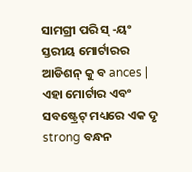ସାମଗ୍ରୀ ପରି ସ୍ -ୟଂ ସ୍ତରୀୟ ମୋର୍ଟାରର ଆଡିଶନ୍ କୁ ବ ances | ଏହା ମୋର୍ଟାର ଏବଂ ସବଷ୍ଟ୍ରେଟ୍ ମଧ୍ୟରେ ଏକ ଦୃ strong ବନ୍ଧନ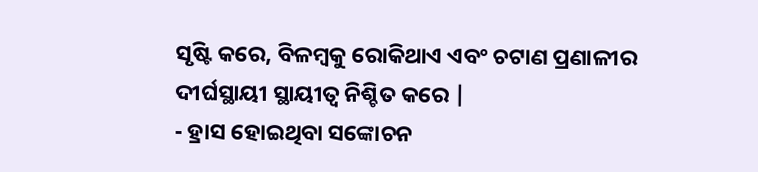ସୃଷ୍ଟି କରେ, ବିଳମ୍ବକୁ ରୋକିଥାଏ ଏବଂ ଚଟାଣ ପ୍ରଣାଳୀର ଦୀର୍ଘସ୍ଥାୟୀ ସ୍ଥାୟୀତ୍ୱ ନିଶ୍ଚିତ କରେ |
- ହ୍ରାସ ହୋଇଥିବା ସଙ୍କୋଚନ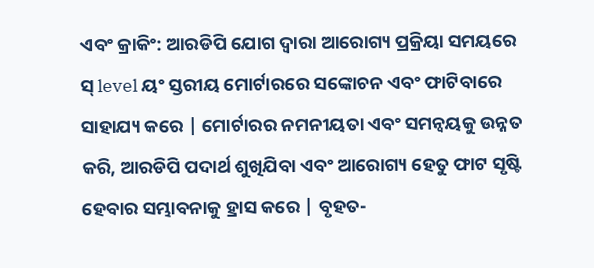ଏବଂ କ୍ରାକିଂ: ଆରଡିପି ଯୋଗ ଦ୍ୱାରା ଆରୋଗ୍ୟ ପ୍ରକ୍ରିୟା ସମୟରେ ସ୍ level ୟଂ ସ୍ତରୀୟ ମୋର୍ଟାରରେ ସଙ୍କୋଚନ ଏବଂ ଫାଟିବାରେ ସାହାଯ୍ୟ କରେ | ମୋର୍ଟାରର ନମନୀୟତା ଏବଂ ସମନ୍ୱୟକୁ ଉନ୍ନତ କରି, ଆରଡିପି ପଦାର୍ଥ ଶୁଖିଯିବା ଏବଂ ଆରୋଗ୍ୟ ହେତୁ ଫାଟ ସୃଷ୍ଟି ହେବାର ସମ୍ଭାବନାକୁ ହ୍ରାସ କରେ | ବୃହତ-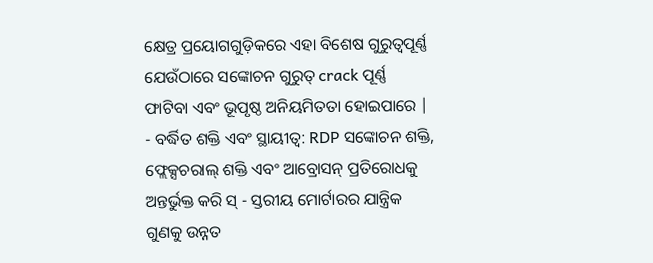କ୍ଷେତ୍ର ପ୍ରୟୋଗଗୁଡ଼ିକରେ ଏହା ବିଶେଷ ଗୁରୁତ୍ୱପୂର୍ଣ୍ଣ ଯେଉଁଠାରେ ସଙ୍କୋଚନ ଗୁରୁତ୍ crack ପୂର୍ଣ୍ଣ ଫାଟିବା ଏବଂ ଭୂପୃଷ୍ଠ ଅନିୟମିତତା ହୋଇପାରେ |
- ବର୍ଦ୍ଧିତ ଶକ୍ତି ଏବଂ ସ୍ଥାୟୀତ୍ୱ: RDP ସଙ୍କୋଚନ ଶକ୍ତି, ଫ୍ଲେକ୍ସଚରାଲ୍ ଶକ୍ତି ଏବଂ ଆବ୍ରୋସନ୍ ପ୍ରତିରୋଧକୁ ଅନ୍ତର୍ଭୁକ୍ତ କରି ସ୍ - ସ୍ତରୀୟ ମୋର୍ଟାରର ଯାନ୍ତ୍ରିକ ଗୁଣକୁ ଉନ୍ନତ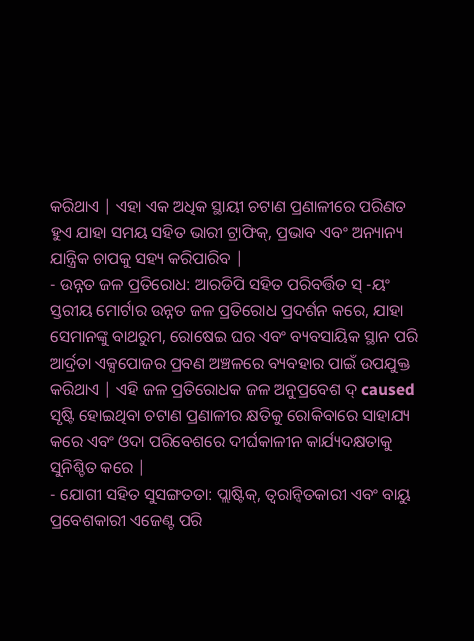କରିଥାଏ | ଏହା ଏକ ଅଧିକ ସ୍ଥାୟୀ ଚଟାଣ ପ୍ରଣାଳୀରେ ପରିଣତ ହୁଏ ଯାହା ସମୟ ସହିତ ଭାରୀ ଟ୍ରାଫିକ୍, ପ୍ରଭାବ ଏବଂ ଅନ୍ୟାନ୍ୟ ଯାନ୍ତ୍ରିକ ଚାପକୁ ସହ୍ୟ କରିପାରିବ |
- ଉନ୍ନତ ଜଳ ପ୍ରତିରୋଧ: ଆରଡିପି ସହିତ ପରିବର୍ତ୍ତିତ ସ୍ -ୟଂ ସ୍ତରୀୟ ମୋର୍ଟାର ଉନ୍ନତ ଜଳ ପ୍ରତିରୋଧ ପ୍ରଦର୍ଶନ କରେ, ଯାହା ସେମାନଙ୍କୁ ବାଥରୁମ, ରୋଷେଇ ଘର ଏବଂ ବ୍ୟବସାୟିକ ସ୍ଥାନ ପରି ଆର୍ଦ୍ରତା ଏକ୍ସପୋଜର ପ୍ରବଣ ଅଞ୍ଚଳରେ ବ୍ୟବହାର ପାଇଁ ଉପଯୁକ୍ତ କରିଥାଏ | ଏହି ଜଳ ପ୍ରତିରୋଧକ ଜଳ ଅନୁପ୍ରବେଶ ଦ୍ caused ସୃଷ୍ଟି ହୋଇଥିବା ଚଟାଣ ପ୍ରଣାଳୀର କ୍ଷତିକୁ ରୋକିବାରେ ସାହାଯ୍ୟ କରେ ଏବଂ ଓଦା ପରିବେଶରେ ଦୀର୍ଘକାଳୀନ କାର୍ଯ୍ୟଦକ୍ଷତାକୁ ସୁନିଶ୍ଚିତ କରେ |
- ଯୋଗୀ ସହିତ ସୁସଙ୍ଗତତା: ପ୍ଲାଷ୍ଟିକ୍, ତ୍ୱରାନ୍ୱିତକାରୀ ଏବଂ ବାୟୁ ପ୍ରବେଶକାରୀ ଏଜେଣ୍ଟ ପରି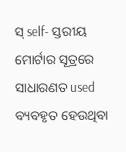ସ୍ self- ସ୍ତରୀୟ ମୋର୍ଟାର ସୂତ୍ରରେ ସାଧାରଣତ used ବ୍ୟବହୃତ ହେଉଥିବା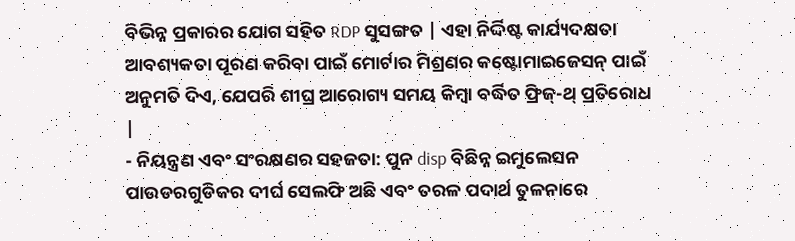ବିଭିନ୍ନ ପ୍ରକାରର ଯୋଗ ସହିତ RDP ସୁସଙ୍ଗତ | ଏହା ନିର୍ଦ୍ଦିଷ୍ଟ କାର୍ଯ୍ୟଦକ୍ଷତା ଆବଶ୍ୟକତା ପୂରଣ କରିବା ପାଇଁ ମୋର୍ଟାର ମିଶ୍ରଣର କଷ୍ଟୋମାଇଜେସନ୍ ପାଇଁ ଅନୁମତି ଦିଏ, ଯେପରି ଶୀଘ୍ର ଆରୋଗ୍ୟ ସମୟ କିମ୍ବା ବର୍ଦ୍ଧିତ ଫ୍ରିଜ୍-ଥ୍ ପ୍ରତିରୋଧ |
- ନିୟନ୍ତ୍ରଣ ଏବଂ ସଂରକ୍ଷଣର ସହଜତା: ପୁନ disp ବିଛିନ୍ନ ଇମୁଲେସନ ପାଉଡରଗୁଡିକର ଦୀର୍ଘ ସେଲଫି ଅଛି ଏବଂ ତରଳ ପଦାର୍ଥ ତୁଳନାରେ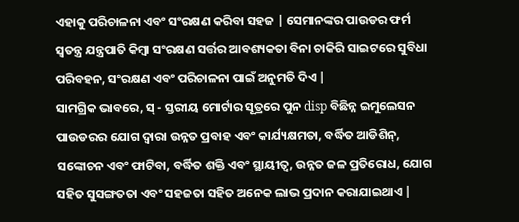ଏହାକୁ ପରିଚାଳନା ଏବଂ ସଂରକ୍ଷଣ କରିବା ସହଜ | ସେମାନଙ୍କର ପାଉଡର ଫର୍ମ ସ୍ୱତନ୍ତ୍ର ଯନ୍ତ୍ରପାତି କିମ୍ବା ସଂରକ୍ଷଣ ସର୍ତ୍ତର ଆବଶ୍ୟକତା ବିନା ଚାକିରି ସାଇଟରେ ସୁବିଧା ପରିବହନ, ସଂରକ୍ଷଣ ଏବଂ ପରିଚାଳନା ପାଇଁ ଅନୁମତି ଦିଏ |
ସାମଗ୍ରିକ ଭାବରେ, ସ୍ - ସ୍ତରୀୟ ମୋର୍ଟାର ସୂତ୍ରରେ ପୁନ disp ବିଛିନ୍ନ ଇମୁଲେସନ ପାଉଡରର ଯୋଗ ଦ୍ୱାରା ଉନ୍ନତ ପ୍ରବାହ ଏବଂ କାର୍ଯ୍ୟକ୍ଷମତା, ବର୍ଦ୍ଧିତ ଆଡିଶିନ୍, ସଙ୍କୋଚନ ଏବଂ ଫାଟିବା, ବର୍ଦ୍ଧିତ ଶକ୍ତି ଏବଂ ସ୍ଥାୟୀତ୍ୱ, ଉନ୍ନତ ଜଳ ପ୍ରତିରୋଧ, ଯୋଗ ସହିତ ସୁସଙ୍ଗତତା ଏବଂ ସହଜତା ସହିତ ଅନେକ ଲାଭ ପ୍ରଦାନ କରାଯାଇଥାଏ |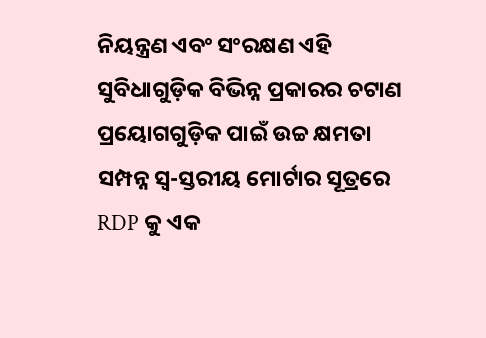ନିୟନ୍ତ୍ରଣ ଏବଂ ସଂରକ୍ଷଣ ଏହି ସୁବିଧାଗୁଡ଼ିକ ବିଭିନ୍ନ ପ୍ରକାରର ଚଟାଣ ପ୍ରୟୋଗଗୁଡ଼ିକ ପାଇଁ ଉଚ୍ଚ କ୍ଷମତା ସମ୍ପନ୍ନ ସ୍ୱ-ସ୍ତରୀୟ ମୋର୍ଟାର ସୂତ୍ରରେ RDP କୁ ଏକ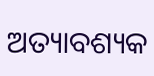ଅତ୍ୟାବଶ୍ୟକ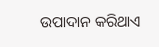ଉପାଦାନ କରିଥାଏ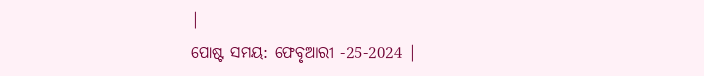|
ପୋଷ୍ଟ ସମୟ: ଫେବୃଆରୀ -25-2024 |